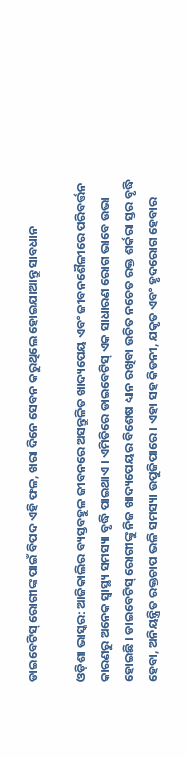ଡାଇବେଟିସ୍ ରୋଗୀଙ୍କ ପାଇଁ ବିପଦ ଏହି ଫଳ, ଖରା ଦିନେ ସେବନ କରୁଥିଲେ ହୋଇଯାଆନ୍ତୁ ସାବଧାନ

ଓଡ଼ିଶା ଭାସ୍କର: ଆଜିକାଲିର ବ୍ୟସ୍ତବହୁଳ ଜୀବନରେ ଅସନ୍ତୁଳିତ ଖାଦ୍ୟପେୟ ଏବଂ ଜୀବନଶୈଳୀରେ ପରିବର୍ତ୍ତନ କାରଣରୁ ଅନେକ ସ୍ୱାସ୍ଥ୍ୟ ସମସ୍ୟା ବୃଦ୍ଧି ପାଇଥାଏ । ଏମିତିରେ ଡାଇବେଟିସ୍ ଏକ ସାଧାରଣ ରୋଗ ଭାବେ ଉଭା ହୋଇଛି । ଡାଇବେଟିସ୍ ରୋଗୀଙ୍କୁ ନିଜ ଖାଦ୍ୟପେୟର ବିଶେଷ ଧ୍ୟାନ ରଖିବା ଉଚିତ ନଚେତ ରକ୍ତ ଶର୍କରା ସ୍ତର ବୃଦ୍ଧି ହେବା, ଅନିୟନ୍ତ୍ରିତ ରକ୍ତଚାପ ଭଳି ସମସ୍ୟା ଉପୁଜିପାରେ । ଏହା ସହ କିଡନୀ, ଯକୃତ ଏବଂ ହୃଦରୋଗ ହେବାର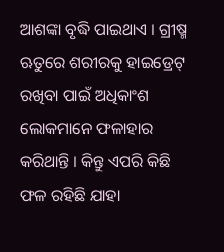ଆଶଙ୍କା ବୃଦ୍ଧି ପାଇଥାଏ । ଗ୍ରୀଷ୍ମ ଋତୁରେ ଶରୀରକୁ ହାଇଡ୍ରେଟ୍ ରଖିବା ପାଇଁ ଅଧିକାଂଶ ଲୋକମାନେ ଫଳାହାର କରିଥାନ୍ତି । କିନ୍ତୁ ଏପରି କିଛି ଫଳ ରହିଛି ଯାହା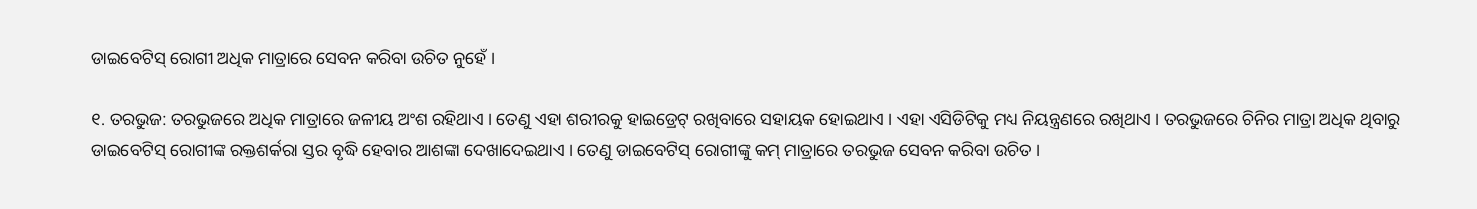ଡାଇବେଟିସ୍ ରୋଗୀ ଅଧିକ ମାତ୍ରାରେ ସେବନ କରିବା ଉଚିତ ନୁହେଁ ।

୧. ତରଭୁଜ: ତରଭୁଜରେ ଅଧିକ ମାତ୍ରାରେ ଜଳୀୟ ଅଂଶ ରହିଥାଏ । ତେଣୁ ଏହା ଶରୀରକୁ ହାଇଡ୍ରେଟ୍ ରଖିବାରେ ସହାୟକ ହୋଇଥାଏ । ଏହା ଏସିଡିଟିକୁ ମଧ୍ୟ ନିୟନ୍ତ୍ରଣରେ ରଖିଥାଏ । ତରଭୁଜରେ ଚିନିର ମାତ୍ରା ଅଧିକ ଥିବାରୁ ଡାଇବେଟିସ୍ ରୋଗୀଙ୍କ ରକ୍ତଶର୍କରା ସ୍ତର ବୃଦ୍ଧି ହେବାର ଆଶଙ୍କା ଦେଖାଦେଇଥାଏ । ତେଣୁ ଡାଇବେଟିସ୍ ରୋଗୀଙ୍କୁ କମ୍ ମାତ୍ରାରେ ତରଭୁଜ ସେବନ କରିବା ଉଚିତ ।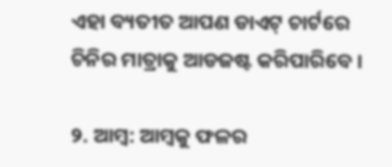ଏହା ବ୍ୟତୀତ ଆପଣ ଡାଏଟ୍ ଚାର୍ଟରେ ଚିନିର ମାତ୍ରାକୁ ଆଡଜଷ୍ଟ କରିପାରିବେ ।

୨. ଆମ୍ବ: ଆମ୍ବକୁ ଫଳର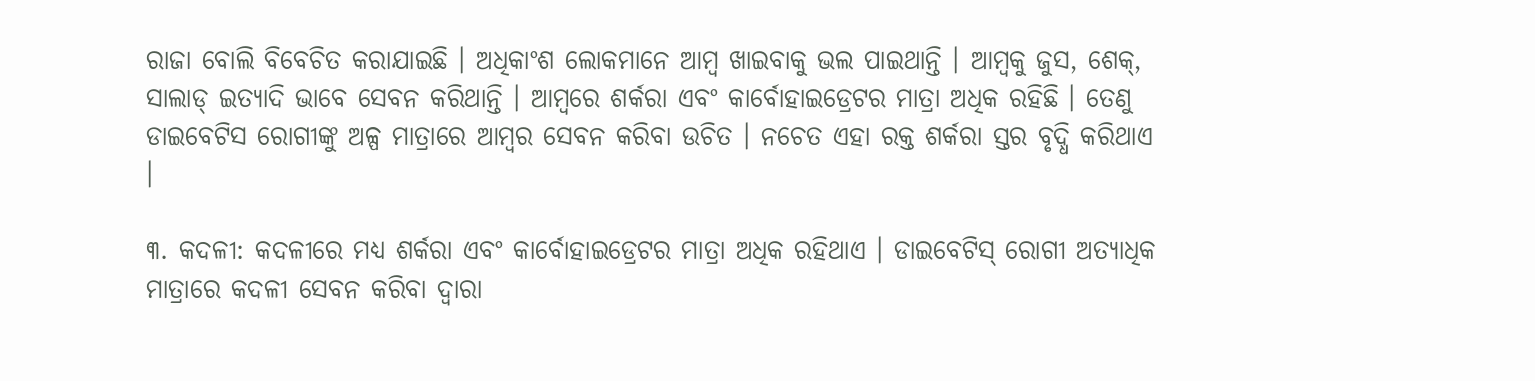ରାଜା ବୋଲି ବିବେଚିତ କରାଯାଇଛି । ଅଧିକାଂଶ ଲୋକମାନେ ଆମ୍ବ ଖାଇବାକୁ ଭଲ ପାଇଥାନ୍ତି । ଆମ୍ବକୁ ଜୁସ, ଶେକ୍‌, ସାଲାଡ୍ ଇତ୍ୟାଦି ଭାବେ ସେବନ କରିଥାନ୍ତି । ଆମ୍ବରେ ଶର୍କରା ଏବଂ କାର୍ବୋହାଇଡ୍ରେଟର ମାତ୍ରା ଅଧିକ ରହିଛି । ତେଣୁ ଡାଇବେଟିସ ରୋଗୀଙ୍କୁ ଅଳ୍ପ ମାତ୍ରାରେ ଆମ୍ବର ସେବନ କରିବା ଉଚିତ । ନଚେତ ଏହା ରକ୍ତ ଶର୍କରା ସ୍ତର ବୃଦ୍ଧି କରିଥାଏ ।

୩. କଦଳୀ: କଦଳୀରେ ମଧ୍ୟ ଶର୍କରା ଏବଂ କାର୍ବୋହାଇଡ୍ରେଟର ମାତ୍ରା ଅଧିକ ରହିଥାଏ । ଡାଇବେଟିସ୍ ରୋଗୀ ଅତ୍ୟାଧିକ ମାତ୍ରାରେ କଦଳୀ ସେବନ କରିବା ଦ୍ୱାରା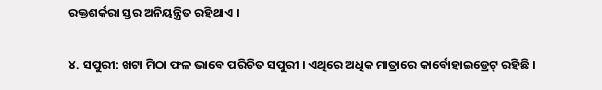ରକ୍ତଶର୍କରା ସ୍ତର ଅନିୟନ୍ତ୍ରିତ ରହିଥାଏ ।

୪. ସପୁରୀ: ଖଟା ମିଠା ଫଳ ଭାବେ ପରିଚିତ ସପୁରୀ । ଏଥିରେ ଅଧିକ ମାତ୍ରାରେ କାର୍ବୋହାଇଡ୍ରେଟ୍ ରହିଛି ।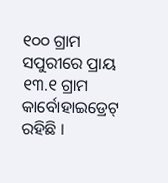୧୦୦ ଗ୍ରାମ ସପୁରୀରେ ପ୍ରାୟ ୧୩.୧ ଗ୍ରାମ କାର୍ବୋହାଇଡ୍ରେଟ୍ ରହିଛି ।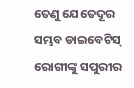ତେଣୁ ଯେତେଦୂର ସମ୍ଭବ ଡାଇବେଟିସ୍ ରୋଗୀଙ୍କୁ ସପୁରୀର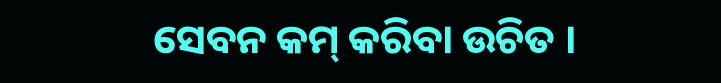ସେବନ କମ୍ କରିବା ଉଚିତ ।